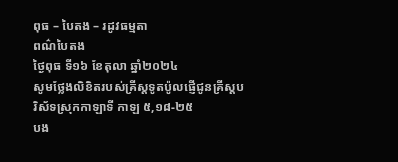ពុធ – បៃតង – រដូវធម្មតា
ពណ៌បៃតង
ថ្ងៃពុធ ទី១៦ ខែតុលា ឆ្នាំ២០២៤
សូមថ្លែងលិខិតរបស់គ្រីស្ដទូតប៉ូលផ្ញើជូនគ្រីស្ដបរិស័ទស្រុកកាឡាទី កាឡ ៥,១៨-២៥
បង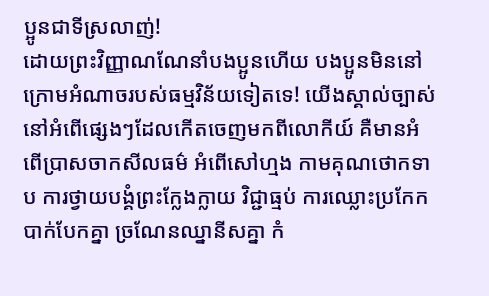ប្អូនជាទីស្រលាញ់!
ដោយព្រះវិញ្ញាណណែនាំបងប្អូនហើយ បងប្អូនមិននៅក្រោមអំណាចរបស់ធម្មវិន័យទៀតទេ! យើងស្គាល់ច្បាស់នៅអំពើផ្សេងៗដែលកើតចេញមកពីលោកីយ៍ គឺមានអំពើប្រាសចាកសីលធម៌ អំពើសៅហ្មង កាមគុណថោកទាប ការថ្វាយបង្គំព្រះក្លែងក្លាយ វិជ្ជាធ្មប់ ការឈ្លោះប្រកែក បាក់បែកគ្នា ច្រណែនឈ្នានីសគ្នា កំ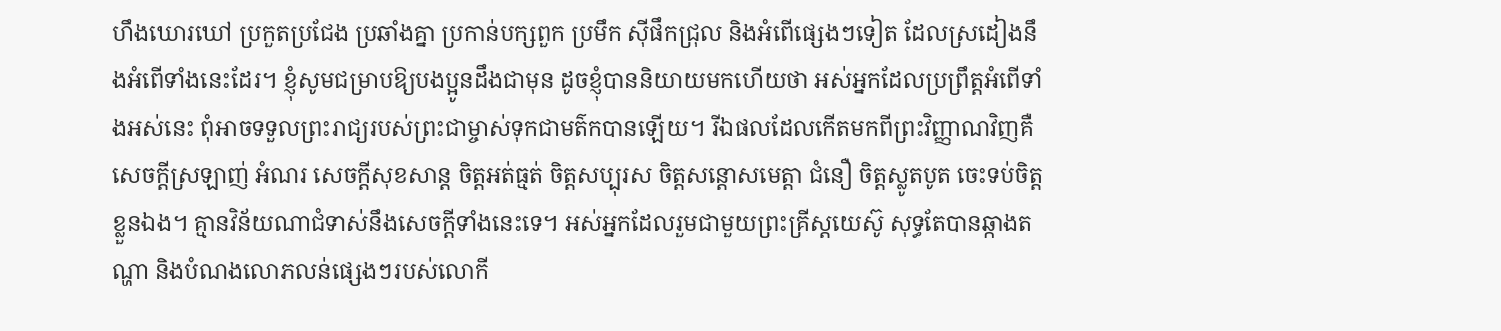ហឹងឃោរឃៅ ប្រកួតប្រជែង ប្រឆាំងគ្នា ប្រកាន់បក្សពួក ប្រមឹក ស៊ីផឹកជ្រុល និងអំពើផ្សេងៗទៀត ដែលស្រដៀងនឹងអំពើទាំងនេះដែរ។ ខ្ញុំសូមជម្រាបឱ្យបងប្អូនដឹងជាមុន ដូចខ្ញុំបាននិយាយមកហើយថា អស់អ្នកដែលប្រព្រឹត្តអំពើទាំងអស់នេះ ពុំអាចទទួលព្រះរាជ្យរបស់ព្រះជាម្ចាស់ទុកជាមត៌កបានឡើយ។ រីឯផលដែលកើតមកពីព្រះវិញ្ញាណវិញគឺសេចក្ដីស្រឡាញ់ អំណរ សេចក្ដីសុខសាន្ដ ចិត្តអត់ធ្មត់ ចិត្តសប្បុរស ចិត្តសន្ដោសមេត្តា ជំនឿ ចិត្តស្លូតបូត ចេះទប់ចិត្តខ្លួនឯង។ គ្មានវិន័យណាជំទាស់នឹងសេចក្ដីទាំងនេះទេ។ អស់អ្នកដែលរួមជាមួយព្រះគ្រីស្ដយេស៊ូ សុទ្ធតែបានឆ្កាងតណ្ហា និងបំណងលោភលន់ផ្សេងៗរបស់លោកី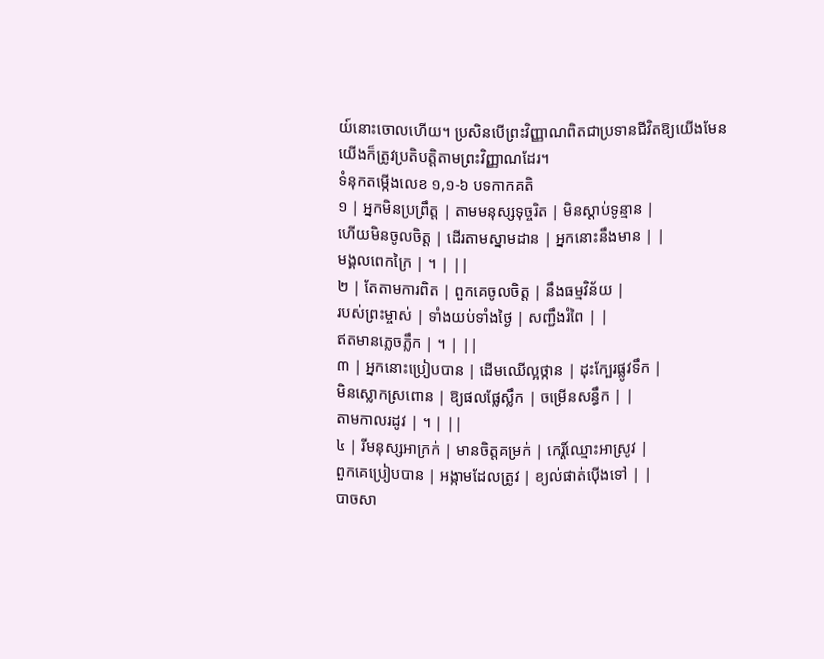យ៍នោះចោលហើយ។ ប្រសិនបើព្រះវិញ្ញាណពិតជាប្រទានជីវិតឱ្យយើងមែន យើងក៏ត្រូវប្រតិបត្តិតាមព្រះវិញ្ញាណដែរ។
ទំនុកតម្កើងលេខ ១,១-៦ បទកាកគតិ
១ | អ្នកមិនប្រព្រឹត្ត | តាមមនុស្សទុច្ចរិត | មិនស្ដាប់ទូន្មាន |
ហើយមិនចូលចិត្ត | ដើរតាមស្នាមដាន | អ្នកនោះនឹងមាន | |
មង្គលពេកក្រៃ | ។ | ||
២ | តែតាមការពិត | ពួកគេចូលចិត្ត | នឹងធម្មវិន័យ |
របស់ព្រះម្ចាស់ | ទាំងយប់ទាំងថ្ងៃ | សញ្ជឹងរំពៃ | |
ឥតមានភ្លេចភឹ្លក | ។ | ||
៣ | អ្នកនោះប្រៀបបាន | ដើមឈើល្អថ្កាន | ដុះក្បែរផ្លូវទឹក |
មិនស្លោកស្រពោន | ឱ្យផលផ្លែស្លឹក | ចម្រើនសន្ធឹក | |
តាមកាលរដូវ | ។ | ||
៤ | រីមនុស្សអាក្រក់ | មានចិត្តគម្រក់ | កេរ្ដិ៍ឈ្មោះអាស្រូវ |
ពួកគេប្រៀបបាន | អង្កាមដែលត្រូវ | ខ្យល់ផាត់ប៉ើងទៅ | |
បាចសា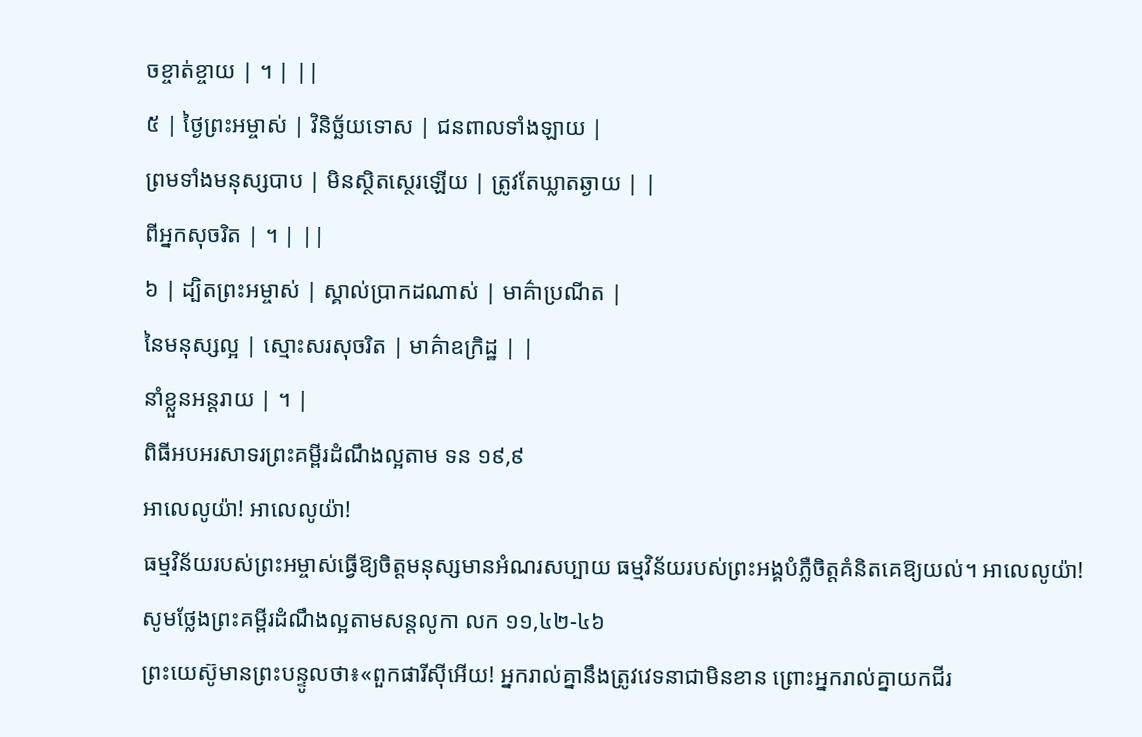ចខ្ចាត់ខ្ចាយ | ។ | ||
៥ | ថ្ងៃព្រះអម្ចាស់ | វិនិច្ឆ័យទោស | ជនពាលទាំងឡាយ |
ព្រមទាំងមនុស្សបាប | មិនស្ថិតស្ថេរឡើយ | ត្រូវតែឃ្លាតឆ្ងាយ | |
ពីអ្នកសុចរិត | ។ | ||
៦ | ដ្បិតព្រះអម្ចាស់ | ស្គាល់ប្រាកដណាស់ | មាគ៌ាប្រណីត |
នៃមនុស្សល្អ | ស្មោះសរសុចរិត | មាគ៌ាឧក្រិដ្ឋ | |
នាំខ្លួនអន្ដរាយ | ។ |
ពិធីអបអរសាទរព្រះគម្ពីរដំណឹងល្អតាម ទន ១៩,៩
អាលេលូយ៉ា! អាលេលូយ៉ា!
ធម្មវិន័យរបស់ព្រះអម្ចាស់ធ្វើឱ្យចិត្តមនុស្សមានអំណរសប្បាយ ធម្មវិន័យរបស់ព្រះអង្គបំភ្លឺចិត្តគំនិតគេឱ្យយល់។ អាលេលូយ៉ា!
សូមថ្លែងព្រះគម្ពីរដំណឹងល្អតាមសន្តលូកា លក ១១,៤២-៤៦
ព្រះយេស៊ូមានព្រះបន្ទូលថា៖«ពួកផារីស៊ីអើយ! អ្នករាល់គ្នានឹងត្រូវវេទនាជាមិនខាន ព្រោះអ្នករាល់គ្នាយកជីរ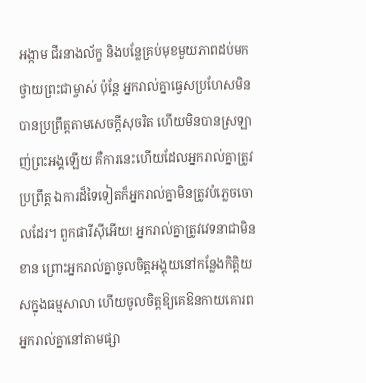អង្កាម ជីរនាងល័ក្ខ និងបន្លែគ្រប់មុខមួយភាពដប់មកថ្វាយព្រះជាម្ចាស់ ប៉ុន្ដែ អ្នករាល់គ្នាធ្វេសប្រហែសមិនបានប្រព្រឹត្តតាមសេចក្ដីសុចរិត ហើយមិនបានស្រឡាញ់ព្រះអង្គឡើយ គឺការនេះហើយដែលអ្នករាល់គ្នាត្រូវប្រព្រឹត្ត ឯការដ៏ទៃទៀតក៏អ្នករាល់គ្នាមិនត្រូវបំភ្លេចចោលដែរ។ ពួកផារីស៊ីអើយ! អ្នករាល់គ្នាត្រូវវេទនាជាមិនខាន ព្រោះអ្នករាល់គ្នាចូលចិត្តអង្គុយនៅកន្លែងកិត្តិយសក្នុងធម្មសាលា ហើយចូលចិត្តឱ្យគេឱនកាយគោរពអ្នករាល់គ្នានៅតាមផ្សា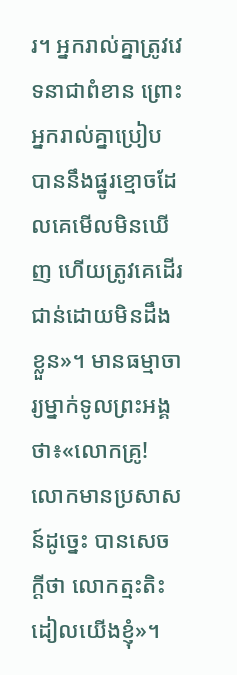រ។ អ្នករាល់គ្នាត្រូវវេទនាជាពំខាន ព្រោះអ្នករាល់គ្នាប្រៀបបាននឹងផ្នូរខ្មោចដែលគេមើលមិនឃើញ ហើយត្រូវគេដើរជាន់ដោយមិនដឹងខ្លួន»។ មានធម្មាចារ្យម្នាក់ទូលព្រះអង្គថា៖«លោកគ្រូ! លោកមានប្រសាសន៍ដូច្នេះ បានសេចក្ដីថា លោកត្មះតិះដៀលយើងខ្ញុំ»។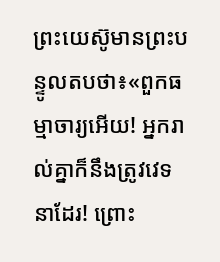ព្រះយេស៊ូមានព្រះបន្ទូលតបថា៖«ពួកធម្មាចារ្យអើយ! អ្នករាល់គ្នាក៏នឹងត្រូវវេទនាដែរ! ព្រោះ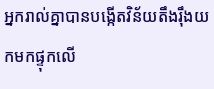អ្នករាល់គ្នាបានបង្កើតវិន័យតឹងរ៉ឹងយកមកផ្ទុកលើ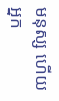មនុស្ស ហើយអ្នក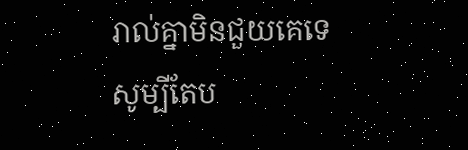រាល់គ្នាមិនជួយគេទេ សូម្បីតែប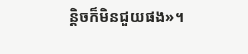ន្ដិចក៏មិនជួយផង»។